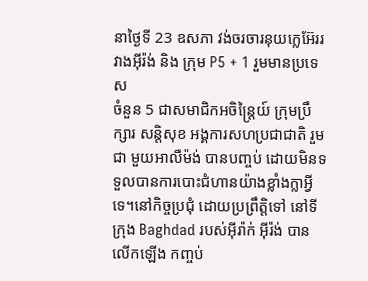នាថ្ងៃទី 23 ឧសភា វង់ចរចារនុយក្លេអ៊ែររវាងអ៊ីរ៉ង់ និង ក្រុម P5 + 1 រួមមានប្រទេស
ចំនួន 5 ជាសមាជិកអចិន្ត្រៃយ៍ ក្រុមប្រឹក្សារ សន្តិសុខ អង្គការសហប្រជាជាតិ រួមជា មួយអាលឺម៉ង់ បានបញ្ចប់ ដោយមិនទទួលបានការបោះជំហានយ៉ាងខ្លាំងក្លាអ្វីទេ។នៅកិច្ចប្រជុំ ដោយប្រព្រឹត្តិទៅ នៅទីក្រុង Baghdad របស់អ៊ីរ៉ាក់ អ៊ីរ៉ង់ បានលើកឡើង កញ្ចប់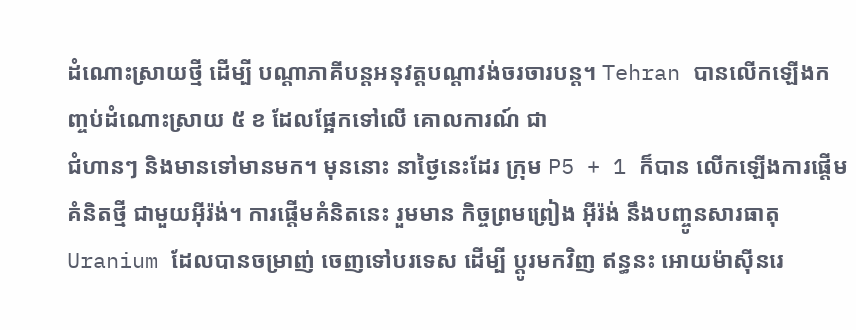ដំណោះស្រាយថ្មី ដើម្បី បណ្ដាភាគីបន្តអនុវត្តបណ្ដាវង់ចរចារបន្ត។ Tehran បានលើកឡើងកញ្ចប់ដំណោះស្រាយ ៥ ខ ដែលផ្អែកទៅលើ គោលការណ៍ ជា
ជំហានៗ និងមានទៅមានមក។ មុននោះ នាថ្ងៃនេះដែរ ក្រុម P5 + 1 ក៏បាន លើកឡើងការផ្ដើមគំនិតថ្មី ជាមួយអ៊ីរ៉ង់។ ការផ្តើមគំនិតនេះ រួមមាន កិច្ចព្រមព្រៀង អ៊ីរ៉ង់ នឹងបញ្ចូនសារធាតុ Uranium ដែលបានចម្រាញ់ ចេញទៅបរទេស ដើម្បី ប្តូរមកវិញ ឥន្ធនះ អោយម៉ាស៊ីនរេ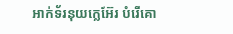អាក់ទ័រនុយក្លេអ៊ែរ បំរើគោ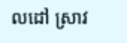លដៅ ស្រាវ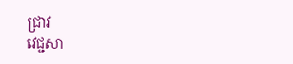ជ្រាវ
វេជ្ជសា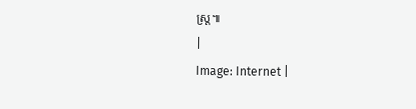ស្ត្រ៕
|
Image: Internet |